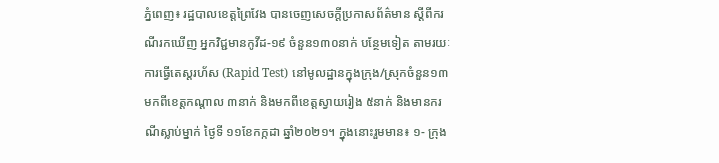ភ្នំពេញ៖ រដ្ឋបាលខេត្តព្រៃវែង បានចេញសេចក្ដីប្រកាសព័ត៌មាន ស្ដីពីករណីរកឃើញ អ្នកវិជ្ជមានកូវីដ-១៩ ចំនួន១៣០នាក់ បន្ថែមទៀត តាមរយៈការធ្វើតេស្តរហ័ស (Rapid Test) នៅមូលដ្ឋានក្នុងក្រុង/ស្រុកចំនួន១៣ មកពីខេត្តកណ្តាល ៣នាក់ និងមកពីខេត្តស្វាយរៀង ៥នាក់ និងមានករណីស្លាប់ម្នាក់ ថ្ងៃទី ១១ខែកក្កដា ឆ្នាំ២០២១។ ក្នុងនោះរួមមាន៖ ១- ក្រុង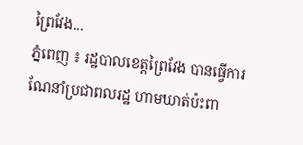ព្រៃវែង...
ភ្នំពេញ ៖ រដ្ឋបាលខេត្តព្រៃវែង បានធ្វើការណែនាំប្រជាពលរដ្ឋ ហាមឃាត់ប៉ះពា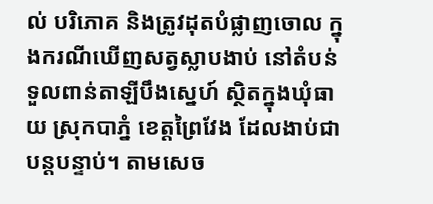ល់ បរិភោគ និងត្រូវដុតបំផ្លាញចោល ក្នុងករណីឃើញសត្វស្លាបងាប់ នៅតំបន់ទួលពាន់តាឡីបឹងស្នេហ៍ ស្ថិតក្នុងឃុំធាយ ស្រុកបាភ្នំ ខេត្តព្រៃវែង ដែលងាប់ជាបន្តបន្ទាប់។ តាមសេច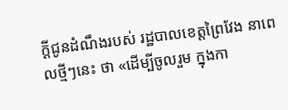ក្តីជូនដំណឹងរបស់ រដ្ឋបាលខេត្តព្រៃវែង នាពេលថ្មីៗនេះ ថា «ដើម្បីចូលរួម ក្នុងកា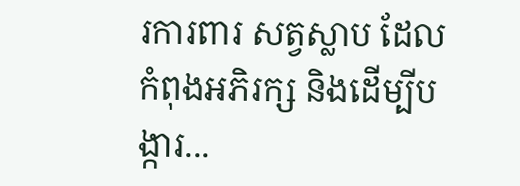រការពារ សត្វស្លាប ដែលកំពុងអភិរក្ស និងដើម្បីបង្ការ...